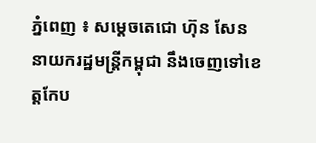ភ្នំពេញ ៖ សម្ដេចតេជោ ហ៊ុន សែន នាយករដ្ឋមន្ត្រីកម្ពុជា នឹងចេញទៅខេត្តកែប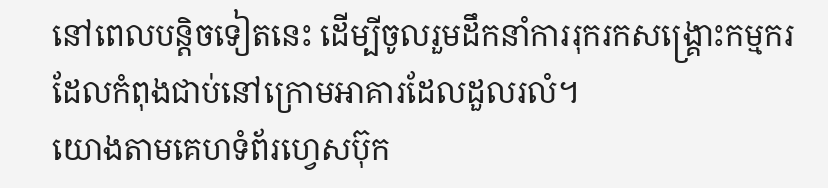នៅពេលបន្តិចទៀតនេះ ដើម្បីចូលរួមដឹកនាំការរុករកសង្រ្គោះកម្មករ ដែលកំពុងជាប់នៅក្រោមអាគារដែលដួលរលំ។
យោងតាមគេហទំព័រហ្វេសប៊ុក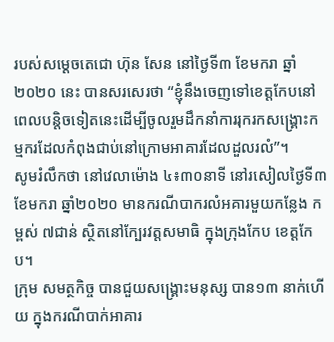របស់សម្ដេចតេជោ ហ៊ុន សែន នៅថ្ងៃទី៣ ខែមករា ឆ្នាំ២០២០ នេះ បានសរសេរថា “ខ្ញុំនឹងចេញទៅខេត្តកែបនៅពេលបន្តិចទៀតនេះដើម្បីចូលរួមដឹកនាំការរុករកសង្រ្គោះកម្មករដែលកំពុងជាប់នៅក្រោមអាគារដែលដួលរលំ”។
សូមរំលឹកថា នៅវេលាម៉ោង ៤៖៣០នាទី នៅរសៀលថ្ងៃទី៣ ខែមករា ឆ្នាំ២០២០ មានករណីបាករលំអគារមួយកន្លែង កម្ពស់ ៧ជាន់ ស្ថិតនៅក្បែរវត្តសមាធិ ក្នុងក្រុងកែប ខេត្តកែប។
ក្រុម សមត្ថកិច្ច បានជួយសង្គ្រោះមនុស្ស បាន១៣ នាក់ហើយ ក្នុងករណីបាក់អាគារ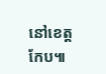នៅខេត្តកែប៕